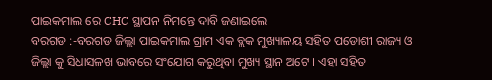ପାଇକମାଲ ରେ CHC ସ୍ଥାପନ ନିମନ୍ତେ ଦାବି ଜଣାଇଲେ
ବରଗଡ :-ବରଗଡ ଜିଲ୍ଲା ପାଇକମାଲ ଗ୍ରାମ ଏକ ବ୍ଲକ ମୁଖ୍ୟାଳୟ ସହିତ ପଡୋଶୀ ରାଜ୍ୟ ଓ ଜିଲ୍ଲା କୁ ସିଧାସଳଖ ଭାବରେ ସଂଯୋଗ କରୁଥିବା ମୁଖ୍ୟ ସ୍ଥାନ ଅଟେ । ଏହା ସହିତ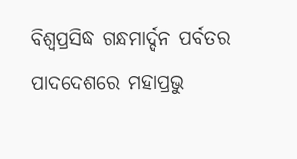ବିଶ୍ବପ୍ରସିଦ୍ଧ ଗନ୍ଧମାର୍ଦ୍ଦନ ପର୍ବତର ପାଦଦେଶରେ ମହାପ୍ରଭୁ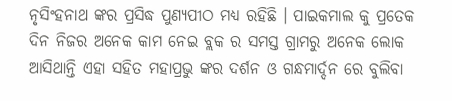ନୃସିଂହନାଥ ଙ୍କର ପ୍ରସିଦ୍ଧ ପୁଣ୍ୟପୀଠ ମଧ୍ୟ ରହିଛି । ପାଇକମାଲ କୁ ପ୍ରତେକ ଦିନ ନିଜର ଅନେକ କାମ ନେଇ ବ୍ଲକ ର ସମସ୍ତ ଗ୍ରାମରୁ ଅନେକ ଲୋକ ଆସିଥାନ୍ତି ଏହା ସହିତ ମହାପ୍ରଭୁ ଙ୍କର ଦର୍ଶନ ଓ ଗନ୍ଧମାର୍ଦ୍ଦନ ରେ ବୁଲିବା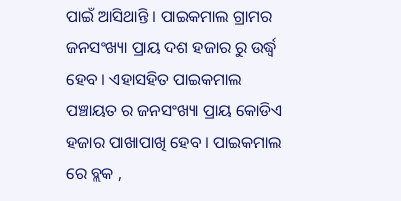ପାଇଁ ଆସିଥାନ୍ତି । ପାଇକମାଲ ଗ୍ରାମର ଜନସଂଖ୍ୟା ପ୍ରାୟ ଦଶ ହଜାର ରୁ ଉର୍ଦ୍ଧ୍ବ ହେବ । ଏହାସହିତ ପାଇକମାଲ ପଞ୍ଚାୟତ ର ଜନସଂଖ୍ୟା ପ୍ରାୟ କୋଡିଏ ହଜାର ପାଖାପାଖି ହେବ । ପାଇକମାଲ ରେ ବ୍ଲକ ,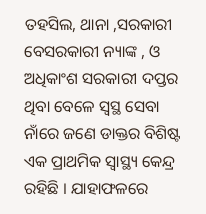ତହସିଲ, ଥାନା ,ସରକାରୀ ବେସରକାରୀ ନ୍ୟାଙ୍କ , ଓ ଅଧିକାଂଶ ସରକାରୀ ଦପ୍ତର ଥିବା ବେଳେ ସ୍ଵସ୍ଥ ସେବା ନାଁରେ ଜଣେ ଡାକ୍ତର ବିଶିଷ୍ଟ ଏକ ପ୍ରାଥମିକ ସ୍ୱାସ୍ଥ୍ୟ କେନ୍ଦ୍ର ରହିଛି । ଯାହାଫଳରେ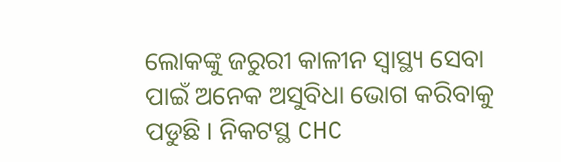ଲୋକଙ୍କୁ ଜରୁରୀ କାଳୀନ ସ୍ୱାସ୍ଥ୍ୟ ସେବା ପାଇଁ ଅନେକ ଅସୁବିଧା ଭୋଗ କରିବାକୁ ପଡୁଛି । ନିକଟସ୍ଥ CHC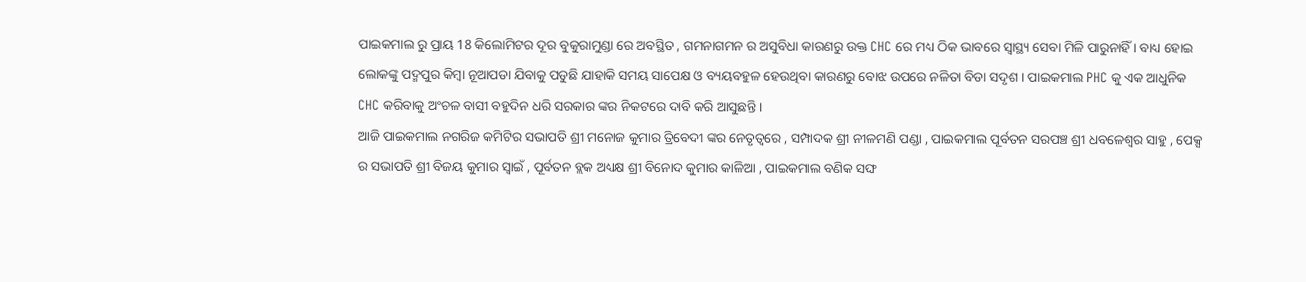ପାଇକମାଲ ରୁ ପ୍ରାୟ 18 କିଲୋମିଟର ଦୂର ବୁକୁରାମୁଣ୍ଡା ରେ ଅବସ୍ଥିତ , ଗମନାଗମନ ର ଅସୁବିଧା କାରଣରୁ ଉକ୍ତ CHC ରେ ମଧ୍ୟ ଠିକ ଭାବରେ ସ୍ଵାସ୍ଥ୍ୟ ସେବା ମିଳି ପାରୁନାହିଁ । ବାଧ୍ୟ ହୋଇ ଲୋକଙ୍କୁ ପଦ୍ମପୁର କିମ୍ବା ନୂଆପଡା ଯିବାକୁ ପଡୁଛି ଯାହାକି ସମୟ ସାପେକ୍ଷ ଓ ବ୍ୟୟବହୁଳ ହେଉଥିବା କାରଣରୁ ବୋଝ ଉପରେ ନଳିତା ବିଡା ସଦୃଶ । ପାଇକମାଲ PHC କୁ ଏକ ଆଧୁନିକ CHC କରିବାକୁ ଅଂଚଳ ବାସୀ ବହୁଦିନ ଧରି ସରକାର ଙ୍କର ନିକଟରେ ଦାବି କରି ଆସୁଛନ୍ତି ।
ଆଜି ପାଇକମାଲ ନଗରିଜ କମିଟିର ସଭାପତି ଶ୍ରୀ ମନୋଜ କୁମାର ତ୍ରିବେଦୀ ଙ୍କର ନେତୃତ୍ବରେ , ସମ୍ପାଦକ ଶ୍ରୀ ନୀଳମଣି ପଣ୍ଡା , ପାଇକମାଲ ପୂର୍ବତନ ସରପଞ୍ଚ ଶ୍ରୀ ଧବଳେଶ୍ବର ସାହୁ , ପେକ୍ସ ର ସଭାପତି ଶ୍ରୀ ବିଜୟ କୁମାର ସ୍ୱାଇଁ , ପୂର୍ବତନ ବ୍ଲକ ଅଧ୍ୟକ୍ଷ ଶ୍ରୀ ବିନୋଦ କୁମାର କାଳିଆ , ପାଇକମାଲ ବଣିକ ସଙ୍ଘ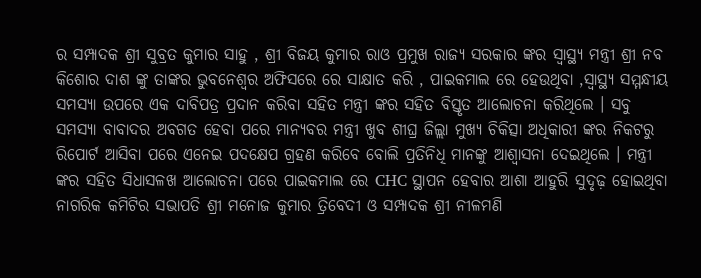ର ସମ୍ପାଦକ ଶ୍ରୀ ସୁବ୍ରତ କୁମାର ସାହୁ , ଶ୍ରୀ ବିଜୟ କୁମାର ରାଓ ପ୍ରମୁଖ ରାଜ୍ୟ ସରକାର ଙ୍କର ସ୍ୱାସ୍ଥ୍ୟ ମନ୍ତ୍ରୀ ଶ୍ରୀ ନବ କିଶୋର ଦାଶ ଙ୍କୁ ତାଙ୍କର ଭୁବନେଶ୍ୱର ଅଫିସରେ ରେ ସାକ୍ଷାତ କରି , ପାଇକମାଲ ରେ ହେଉଥିବା ,ସ୍ଵାସ୍ଥ୍ୟ ସମ୍ମନ୍ଧୀୟ ସମସ୍ୟା ଉପରେ ଏକ ଦାବିପତ୍ର ପ୍ରଦାନ କରିବା ସହିତ ମନ୍ତ୍ରୀ ଙ୍କର ସହିତ ବିସ୍ତୃତ ଆଲୋଚନା କରିଥିଲେ । ସବୁ ସମସ୍ୟା ବାବାଦର ଅବଗତ ହେବା ପରେ ମାନ୍ୟବର ମନ୍ତ୍ରୀ ଖୁବ ଶୀଘ୍ର ଜିଲ୍ଲା ମୁଖ୍ୟ ଚିକିତ୍ସା ଅଧିକାରୀ ଙ୍କର ନିକଟରୁ ରିପୋର୍ଟ ଆସିବା ପରେ ଏନେଇ ପଦକ୍ଷେପ ଗ୍ରହଣ କରିବେ ବୋଲି ପ୍ରତିନିଧି ମାନଙ୍କୁ ଆଶ୍ୱାସନା ଦେଇଥିଲେ । ମନ୍ତ୍ରୀ ଙ୍କର ସହିତ ସିଧାସଳଖ ଆଲୋଚନା ପରେ ପାଇକମାଲ ରେ CHC ସ୍ଥାପନ ହେବାର ଆଶା ଆହୁରି ସୁଦୃଢ଼ ହୋଇଥିବା ନାଗରିକ କମିଟିର ସଭାପତି ଶ୍ରୀ ମନୋଜ କୁମାର ତ୍ରିବେଦୀ ଓ ସମ୍ପାଦକ ଶ୍ରୀ ନୀଳମଣି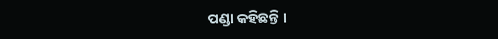ପଣ୍ଡା କହିଛନ୍ତି ।